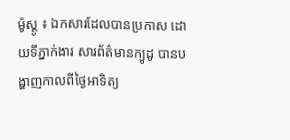ម៉ូស្គូ ៖ ឯកសារដែលបានប្រកាស ដោយទីភ្នាក់ងារ សារព័ត៌មានក្យូដូ បានបង្ហាញកាលពីថ្ងៃអាទិត្យ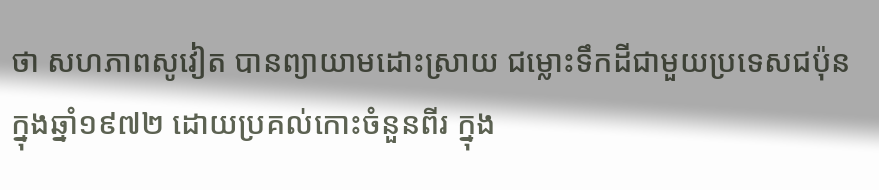ថា សហភាពសូវៀត បានព្យាយាមដោះស្រាយ ជម្លោះទឹកដីជាមួយប្រទេសជប៉ុន ក្នុងឆ្នាំ១៩៧២ ដោយប្រគល់កោះចំនួនពីរ ក្នុង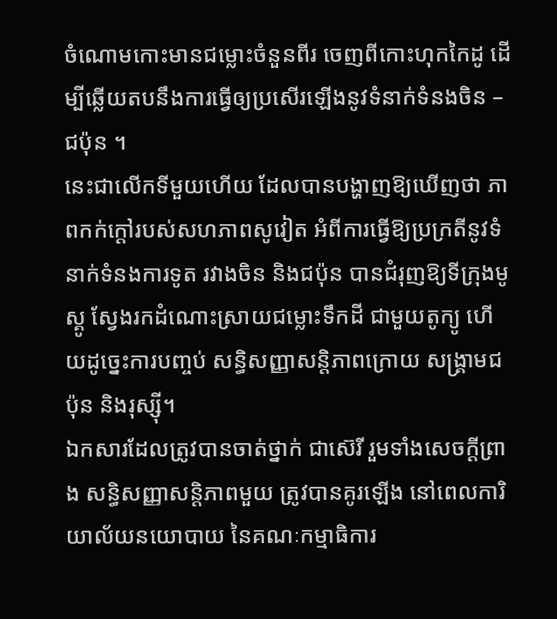ចំណោមកោះមានជម្លោះចំនួនពីរ ចេញពីកោះហុកកៃដូ ដើម្បីឆ្លើយតបនឹងការធ្វើឲ្យប្រសើរឡើងនូវទំនាក់ទំនងចិន – ជប៉ុន ។
នេះជាលើកទីមួយហើយ ដែលបានបង្ហាញឱ្យឃើញថា ភាពកក់ក្តៅរបស់សហភាពសូវៀត អំពីការធ្វើឱ្យប្រក្រតីនូវទំនាក់ទំនងការទូត រវាងចិន និងជប៉ុន បានជំរុញឱ្យទីក្រុងមូស្គូ ស្វែងរកដំណោះស្រាយជម្លោះទឹកដី ជាមួយតូក្យូ ហើយដូច្នេះការបញ្ចប់ សន្ធិសញ្ញាសន្តិភាពក្រោយ សង្គ្រាមជប៉ុន និងរុស្ស៊ី។
ឯកសារដែលត្រូវបានចាត់ថ្នាក់ ជាស៊េរី រួមទាំងសេចក្តីព្រាង សន្ធិសញ្ញាសន្តិភាពមួយ ត្រូវបានគូរឡើង នៅពេលការិយាល័យនយោបាយ នៃគណៈកម្មាធិការ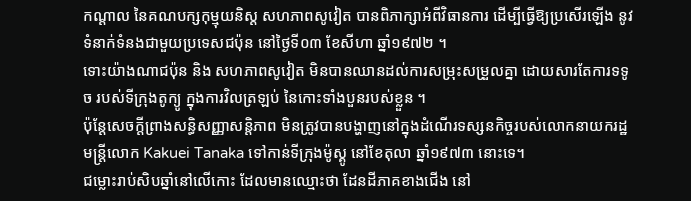កណ្តាល នៃគណបក្សកុម្មុយនិស្ត សហភាពសូវៀត បានពិភាក្សាអំពីវិធានការ ដើម្បីធ្វើឱ្យប្រសើរឡើង នូវទំនាក់ទំនងជាមួយប្រទេសជប៉ុន នៅថ្ងៃទី០៣ ខែសីហា ឆ្នាំ១៩៧២ ។
ទោះយ៉ាងណាជប៉ុន និង សហភាពសូវៀត មិនបានឈានដល់ការសម្រុះសម្រួលគ្នា ដោយសារតែការទទូច របស់ទីក្រុងតូក្យូ ក្នុងការវិលត្រឡប់ នៃកោះទាំងបួនរបស់ខ្លួន ។
ប៉ុន្ដែសេចក្តីព្រាងសន្ធិសញ្ញាសន្តិភាព មិនត្រូវបានបង្ហាញនៅក្នុងដំណើរទស្សនកិច្ចរបស់លោកនាយករដ្ឋមន្រ្តីលោក Kakuei Tanaka ទៅកាន់ទីក្រុងម៉ូស្គូ នៅខែតុលា ឆ្នាំ១៩៧៣ នោះទេ។
ជម្លោះរាប់សិបឆ្នាំនៅលើកោះ ដែលមានឈ្មោះថា ដែនដីភាគខាងជើង នៅ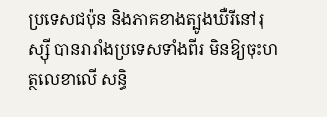ប្រទេសជប៉ុន និងភាគខាងត្បូងឃឺរីនៅរុស្ស៊ី បានរារាំងប្រទេសទាំងពីរ មិនឱ្យចុះហត្ថលេខាលើ សន្ធិ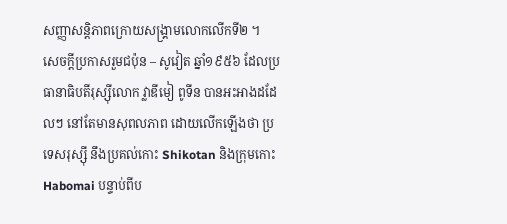សញ្ញាសន្តិភាពក្រោយសង្គ្រាមលោកលើកទី២ ។
សេចក្តីប្រកាសរួមជប៉ុន – សូវៀត ឆ្នាំ១៩៥៦ ដែលប្រធានាធិបតីរុស្ស៊ីលោក វ្លាឌីមៀ ពូទីន បានអះអាងដដែលៗ នៅតែមានសុពលភាព ដោយលើកឡើងថា ប្រទេសរុស្ស៊ី នឹងប្រគល់កោះ Shikotan និងក្រុមកោះ Habomai បន្ទាប់ពីប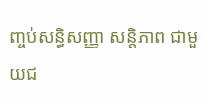ញ្ចប់សន្ធិសញ្ញា សន្តិភាព ជាមួយជ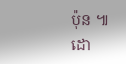ប៉ុន ៕
ដោ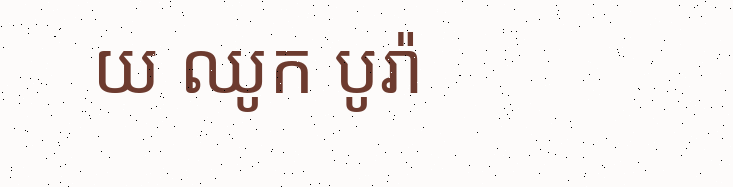យ ឈូក បូរ៉ា